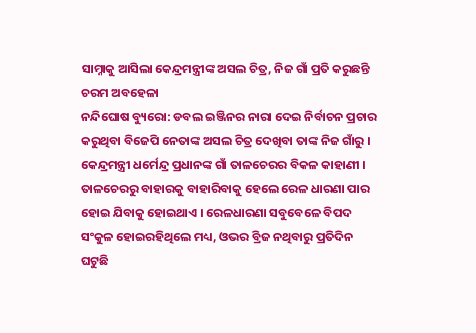ସାମ୍ନାକୁ ଆସିଲା କେନ୍ଦ୍ରମନ୍ତ୍ରୀଙ୍କ ଅସଲ ଚିତ୍ର, ନିଜ ଗାଁ ପ୍ରତି କରୁଛନ୍ତି ଚରମ ଅବହେଳା
ନନ୍ଦିଘୋଷ ବ୍ୟୁରୋ: ଡବଲ ଇଞ୍ଜିନର ନାରା ଦେଇ ନିର୍ବାଚନ ପ୍ରଚାର କରୁଥିବା ବିଜେପି ନେତାଙ୍କ ଅସଲ ଚିତ୍ର ଦେଖିବା ତାଙ୍କ ନିଜ ଗାଁରୁ । କେନ୍ଦ୍ରମନ୍ତ୍ରୀ ଧର୍ମେନ୍ଦ୍ର ପ୍ରଧାନଙ୍କ ଗାଁ ତାଳଚେରର ବିକଳ କାହାଣୀ । ତାଳଚେରରୁ ବାହାରକୁ ବାହାରିବାକୁ ହେଲେ ରେଳ ଧାରଣା ପାର ହୋଇ ଯିବାକୁ ହୋଇଥାଏ । ରେଳଧାରଣା ସବୁବେଳେ ବିପଦ ସଂକୁଳ ହୋଇରହିଥିଲେ ମଧ୍ୟ, ଓଭର ବ୍ରିଜ ନଥିବାରୁ ପ୍ରତିଦିନ ଘଟୁଛି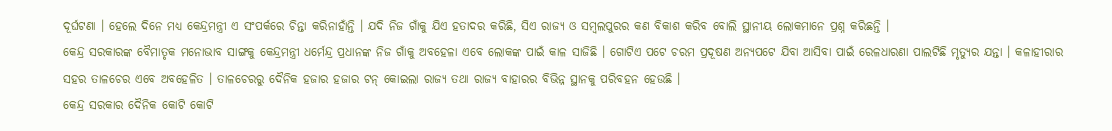ଦୂର୍ଘଟଣା । ହେଲେ ଦିନେ ମଧ୍ୟ କେନ୍ଦ୍ରମନ୍ତ୍ରୀ ଏ ସଂପର୍କରେ ଚିନ୍ତା କରିନାହାଁନ୍ତି । ଯଦି ନିଜ ଗାଁକୁ ଯିଏ ହତାଦର କରିଛି, ସିଏ ରାଜ୍ୟ ଓ ସମ୍ବଲପୁରର କଣ ବିକାଶ କରିବ ବୋଲି ସ୍ଥାନୀୟ ଲୋକମାନେ ପ୍ରଶ୍ନ କରିଛନ୍ତି ।
କେନ୍ଦ୍ର ସରକାରଙ୍କ ବୈମାତୃକ ମନୋଭାବ ସାଙ୍ଗକୁ କେନ୍ଦ୍ରମନ୍ତ୍ରୀ ଧର୍ମେନ୍ଦ୍ର ପ୍ରଧାନଙ୍କ ନିଜ ଗାଁକୁ ଅବହେଳା ଏବେ ଲୋକଙ୍କ ପାଇଁ କାଳ ସାଜିଛି । ଗୋଟିଏ ପଟେ ଚରମ ପ୍ରଦୂଷଣ ଅନ୍ୟପଟେ ଯିବା ଆସିବା ପାଇଁ ରେଳଧାରଣା ପାଲଟିଛି ମୃତ୍ୟୁର ଯନ୍ତା । କଳାହୀରାର ସହର ତାଳଚେର ଏବେ ଅବହେଳିତ । ତାଳଚେରରୁ ଦୈନିକ ହଜାର ହଜାର ଟନ୍ କୋଇଲା ରାଜ୍ୟ ତଥା ରାଜ୍ୟ ବାହାରର ବିଭିନ୍ନ ସ୍ଥାନକୁ ପରିବହନ ହେଉଛି ।
କେନ୍ଦ୍ର ସରକାର ଦୈନିକ କୋଟି କୋଟି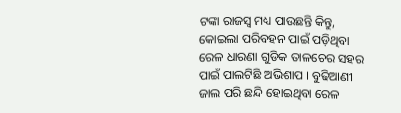ଟଙ୍କା ରାଜସ୍ବ ମଧ୍ୟ ପାଉଛନ୍ତି କିନ୍ତୁ, କୋଇଲା ପରିବହନ ପାଇଁ ପଡ଼ିଥିବା ରେଳ ଧାରଣା ଗୁଡିକ ତାଳଚେର ସହର ପାଇଁ ପାଲଟିଛି ଅଭିଶାପ । ବୁଢିଆଣୀ ଜାଲ ପରି ଛନ୍ଦି ହୋଇଥିବା ରେଳ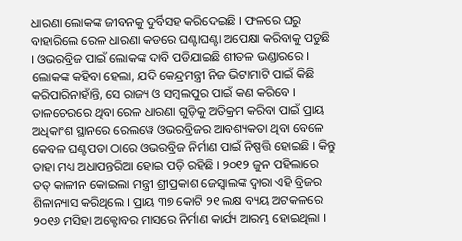ଧାରଣା ଲୋକଙ୍କ ଜୀବନକୁ ଦୁର୍ବିସହ କରିଦେଇଛି । ଫଳରେ ଘରୁ ବାହାରିଲେ ରେଳ ଧାରଣା କଡରେ ଘଣ୍ଟାଘଣ୍ଟା ଅପେକ୍ଷା କରିବାକୁ ପଡୁଛି । ଓଭରବ୍ରିଜ ପାଇଁ ଲୋକଙ୍କ ଦାବି ପଡିଯାଇଛି ଶୀତଳ ଭଣ୍ଡାରରେ । ଲୋକଙ୍କ କହିବା ହେଲା, ଯଦି କେନ୍ଦ୍ରମନ୍ତ୍ରୀ ନିଜ ଭିଟାମାଟି ପାଇଁ କିଛି କରିପାରିନାହାଁନ୍ତି, ସେ ରାଜ୍ୟ ଓ ସମ୍ବଲପୁର ପାଇଁ କଣ କରିବେ ।
ତାଳଚେରରେ ଥିବା ରେଳ ଧାରଣା ଗୁଡ଼ିକୁ ଅତିକ୍ରମ କରିବା ପାଇଁ ପ୍ରାୟ ଅଧିକାଂଶ ସ୍ଥାନରେ ରେଲୱେ ଓଭରବ୍ରିଜର ଆବଶ୍ୟକତା ଥିବା ବେଳେ କେବଳ ଘଣ୍ଟପଡା ଠାରେ ଓଭରବ୍ରିଜ ନିର୍ମାଣ ପାଇଁ ନିଷ୍ପତ୍ତି ହୋଇଛି । କିନ୍ତୁ ତାହା ମଧ୍ୟ ଅଧାପନ୍ତରିଆ ହୋଇ ପଡ଼ି ରହିଛି । ୨୦୧୨ ଜୁନ ପହିଲାରେ ତତ୍ କାଳୀନ କୋଇଲା ମନ୍ତ୍ରୀ ଶ୍ରୀପ୍ରକାଶ ଜେସ୍ୱାଲଙ୍କ ଦ୍ଵାରା ଏହି ବ୍ରିଜର ଶିଳାନ୍ୟାସ କରିଥିଲେ । ପ୍ରାୟ ୩୭ କୋଟି ୨୧ ଲକ୍ଷ ବ୍ୟୟ ଅଟକଳରେ ୨୦୧୬ ମସିହା ଅକ୍ଟୋବର ମାସରେ ନିର୍ମାଣ କାର୍ଯ୍ୟ ଆରମ୍ଭ ହୋଇଥିଲା ।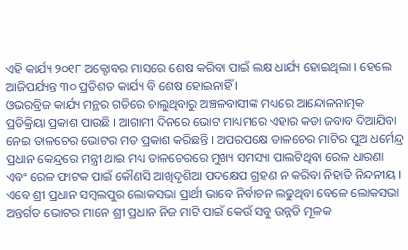ଏହି କାର୍ଯ୍ୟ ୨୦୧୮ ଅକ୍ଟୋବର ମାସରେ ଶେଷ କରିବା ପାଇଁ ଲକ୍ଷ ଧାର୍ଯ୍ୟ ହୋଇଥିଲା । ହେଲେ ଆଜିପର୍ଯ୍ୟନ୍ତ ୩୦ ପ୍ରତିଶତ କାର୍ଯ୍ୟ ବି ଶେଷ ହୋଇନାହିଁ ।
ଓଭରବ୍ରିଜ କାର୍ଯ୍ୟ ମନ୍ଥର ଗତିରେ ଚାଲୁଥିବାରୁ ଅଞ୍ଚଳବାସୀଙ୍କ ମଧ୍ୟରେ ଆନ୍ଦୋଳନାତ୍ମକ ପ୍ରତିକ୍ରିୟା ପ୍ରକାଶ ପାଉଛି । ଆଗାମୀ ଦିନରେ ଭୋଟ ମାଧ୍ୟମରେ ଏହାର କଡା ଜବାବ ଦିଆଯିବା ନେଇ ତାଳଚେର ଭୋଟର ମତ ପ୍ରକାଶ କରିଛନ୍ତି । ଅପରପକ୍ଷେ ତାଳଚେର ମାଟିର ପୁଅ ଧର୍ମେନ୍ଦ୍ର ପ୍ରଧାନ କେନ୍ଦ୍ରରେ ମନ୍ତ୍ରୀ ଥାଇ ମଧ୍ୟ ତାଳଚେରରେ ମୁଖ୍ୟ ସମସ୍ୟା ପାଲଟିଥିବା ରେଳ ଧାରଣା ଏବଂ ରେଳ ଫାଟକ ପାଇଁ କୌଣସି ଆଖିଦୃଶିଆ ପଦକ୍ଷେପ ଗ୍ରହଣ ନ କରିବା ନିହାତି ନିନ୍ଦନୀୟ । ଏବେ ଶ୍ରୀ ପ୍ରଧାନ ସମ୍ବଲପୁର ଲୋକସଭା ପ୍ରାର୍ଥୀ ଭାବେ ନିର୍ବାଚନ ଲଢୁଥିବା ବେଳେ ଲୋକସଭା ଅନ୍ତର୍ଗତ ଭୋଟର ମାନେ ଶ୍ରୀ ପ୍ରଧାନ ନିଜ ମାଟି ପାଇଁ କେଉଁ ସବୁ ଉନ୍ନତି ମୂଳକ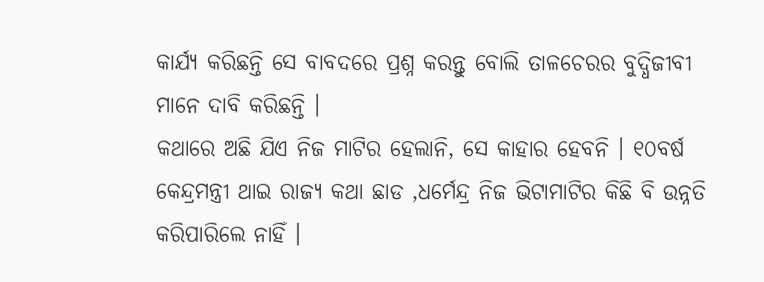କାର୍ଯ୍ୟ କରିଛନ୍ତି ସେ ବାବଦରେ ପ୍ରଶ୍ନ କରନ୍ତୁ ବୋଲି ତାଳଚେରର ବୁଦ୍ଧିଜୀବୀ ମାନେ ଦାବି କରିଛନ୍ତି ।
କଥାରେ ଅଛି ଯିଏ ନିଜ ମାଟିର ହେଲାନି, ସେ କାହାର ହେବନି । ୧୦ବର୍ଷ କେନ୍ଦ୍ରମନ୍ତ୍ରୀ ଥାଇ ରାଜ୍ୟ କଥା ଛାଡ ,ଧର୍ମେନ୍ଦ୍ର ନିଜ ଭିଟାମାଟିର କିଛି ବି ଉନ୍ନତି କରିପାରିଲେ ନାହିଁ ।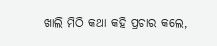ଖାଲି ମିଠି କଥା କହି ପ୍ରଚାର କଲେ,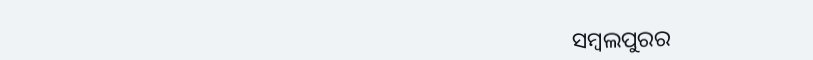ସମ୍ବଲପୁରର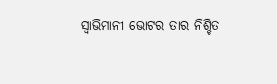ସ୍ବାଭିମାନୀ ଭୋଟର ତାର ନିଶ୍ଚିତ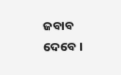ଜବାବ ଦେବେ ।